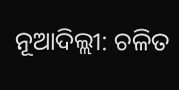ନୂଆଦିଲ୍ଲୀ: ଚଳିତ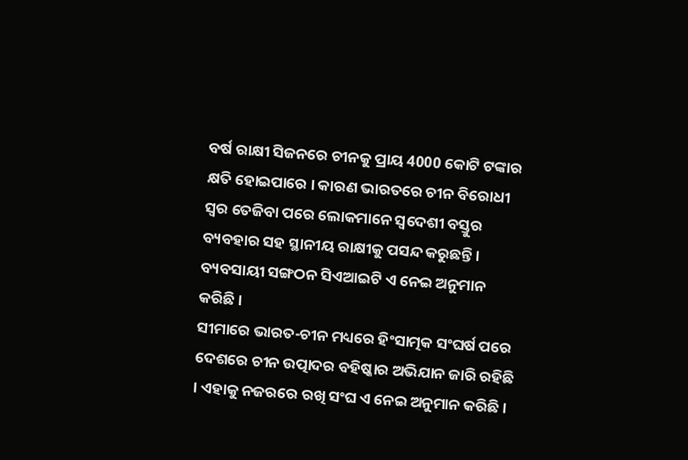ବର୍ଷ ରାକ୍ଷୀ ସିଜନରେ ଚୀନକୁ ପ୍ରାୟ 4000 କୋଟି ଟଙ୍କାର କ୍ଷତି ହୋଇପାରେ । କାରଣ ଭାରତରେ ଚୀନ ବିରୋଧୀ ସ୍ବର ତେଜିବା ପରେ ଲୋକମାନେ ସ୍ବଦେଶୀ ବସ୍ତୁର ବ୍ୟବହାର ସହ ସ୍ଥାନୀୟ ରାକ୍ଷୀକୁ ପସନ୍ଦ କରୁଛନ୍ତି । ବ୍ୟବସାୟୀ ସଙ୍ଗଠନ ସିଏଆଇଟି ଏ ନେଇ ଅନୁମାନ କରିଛି ।
ସୀମାରେ ଭାରତ-ଚୀନ ମଧ୍ୟରେ ହିଂସାତ୍ମକ ସଂଘର୍ଷ ପରେ ଦେଶରେ ଚୀନ ଉତ୍ପାଦର ବହିଷ୍କାର ଅଭିଯାନ ଜାରି ରହିଛି । ଏହାକୁ ନଜରରେ ରଖି ସଂଘ ଏ ନେଇ ଅନୁମାନ କରିଛି ।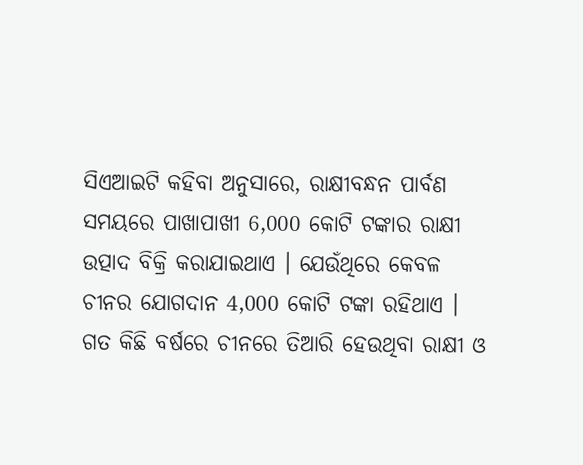ସିଏଆଇଟି କହିବା ଅନୁସାରେ, ରାକ୍ଷୀବନ୍ଧନ ପାର୍ବଣ ସମୟରେ ପାଖାପାଖୀ 6,000 କୋଟି ଟଙ୍କାର ରାକ୍ଷୀ ଉତ୍ପାଦ ବିକ୍ରି କରାଯାଇଥାଏ । ଯେଉଁଥିରେ କେବଳ ଚୀନର ଯୋଗଦାନ 4,000 କୋଟି ଟଙ୍କା ରହିଥାଏ ।
ଗତ କିଛି ବର୍ଷରେ ଚୀନରେ ତିଆରି ହେଉଥିବା ରାକ୍ଷୀ ଓ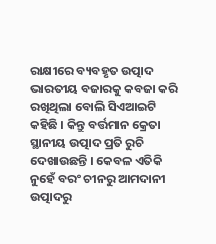ରାକ୍ଷୀରେ ବ୍ୟବହୃତ ଉତ୍ପାଦ ଭାରତୀୟ ବଜାରକୁ କବଜା କରି ରଖିଥିଲା ବୋଲି ସିଏଆଇଟି କହିଛି । କିନ୍ତୁ ବର୍ତ୍ତମାନ କ୍ରେତା ସ୍ଥାନୀୟ ଉତ୍ପାଦ ପ୍ରତି ରୁଚି ଦେଖାଉଛନ୍ତି । କେବଳ ଏତିକି ନୁହେଁ ବରଂ ଚୀନରୁ ଆମଦାନୀ ଉତ୍ପାଦରୁ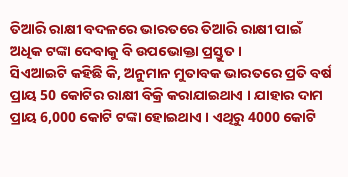ତିଆରି ରାକ୍ଷୀ ବଦଳରେ ଭାରତରେ ତିଆରି ରାକ୍ଷୀ ପାଇଁ ଅଧିକ ଟଙ୍କା ଦେବାକୁ ବି ଉପଭୋକ୍ତା ପ୍ରସ୍ତୁତ ।
ସିଏଆଇଟି କହିଛି କି, ଅନୁମାନ ମୁତାବକ ଭାରତରେ ପ୍ରତି ବର୍ଷ ପ୍ରାୟ 50 କୋଟିର ରାକ୍ଷୀ ବିକ୍ରି କରାଯାଇଥାଏ । ଯାହାର ଦାମ ପ୍ରାୟ 6,000 କୋଟି ଟଙ୍କା ହୋଇଥାଏ । ଏଥିରୁ 4000 କୋଟି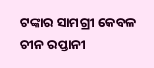ଟଙ୍କାର ସାମଗ୍ରୀ କେବଳ ଚୀନ ରପ୍ତାନୀ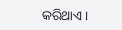କରିଥାଏ ।